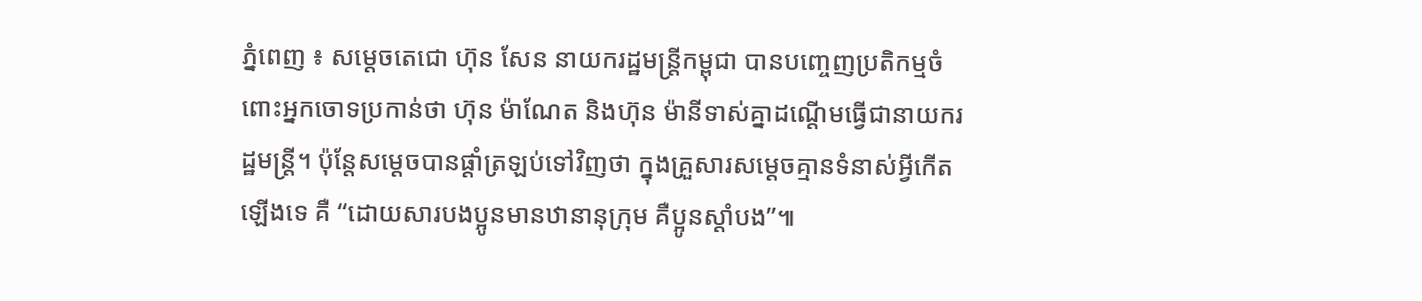ភ្នំពេញ ៖ សម្តេចតេជោ ហ៊ុន សែន នាយករដ្ឋមន្រ្តីកម្ពុជា បានបញ្ចេញប្រតិកម្មចំពោះអ្នកចោទប្រកាន់ថា ហ៊ុន ម៉ាណែត និងហ៊ុន ម៉ានីទាស់គ្នាដណ្តើមធ្វើជានាយករដ្ឋមន្រ្តី។ ប៉ុន្តែសម្តេចបានផ្តាំត្រឡប់ទៅវិញថា ក្នុងគ្រួសារសម្តេចគ្មានទំនាស់អ្វីកើតឡើងទេ គឺ “ដោយសារបងប្អូនមានឋានានុក្រុម គឺប្អូនស្តាំបង”៕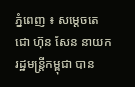ភ្នំពេញ ៖ សម្តេចតេជោ ហ៊ុន សែន នាយករដ្ឋមន្រ្តីកម្ពុជា បាន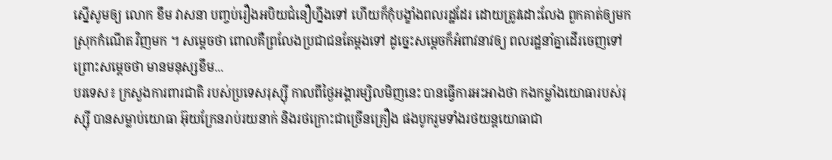ស្នើសូមឲ្យ លោក ខឹម វាសនា បញ្ចប់រឿងអបិយជំនឿហ្នឹងទៅ ហើយក៏កុំបង្ខាំងពលរដ្ឋដែរ ដោយត្រូវដោះលែង ពួកគាត់ឲ្យមកស្រុកកំណើត វិញមក ។ សម្តេចថា ពោលគឺព្រលែងប្រជាជនតែម្តងទៅ ដូច្នេះសម្តេចក៏អំពាវនាវឲ្យ ពលរដ្ឋនាំគ្នាដើរចេញទៅ ព្រោះសម្តេចថា មានមនុស្សខឹម...
បរទេស៖ ក្រសួងការពារជាតិ របស់ប្រទេសរុស្ស៊ី កាលពីថ្ងៃអង្គារម្សិលមិញនេះ បានធ្វើការអះអាងថា កងកម្លាំងយោធារបស់រុស្ស៊ី បានសម្លាប់យោធា អ៊ុយក្រែនរាប់រយនាក់ និងរថក្រោះជាច្រើនគ្រឿង ផងបូករួមទាំងរថយន្តយោធាជា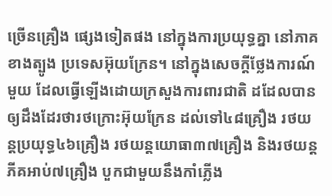ច្រើនគ្រឿង ផ្សេងទៀតផង នៅក្នុងការប្រយុទ្ធគ្នា នៅភាគខាងត្បូង ប្រទេសអ៊ុយក្រែន។ នៅក្នុងសេចក្តីថ្លែងការណ៍មួយ ដែលធ្វើឡើងដោយក្រសួងការពារជាតិ ដដែលបានឲ្យដឹងដែរថារថក្រោះអ៊ុយក្រែន ដល់ទៅ៤៨គ្រឿង រថយន្តប្រយុទ្ធ៤៦គ្រឿង រថយន្តយោធា៣៧គ្រឿង និងរថយន្តភីគអាប់៧គ្រឿង បួកជាមួយនឹងកាំភ្លើង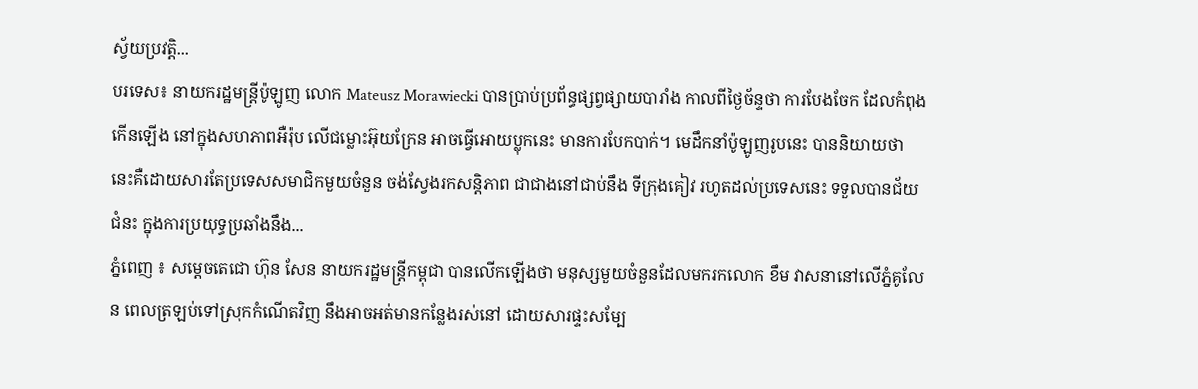ស្វ័យប្រវត្តិ...
បរទេស៖ នាយករដ្ឋមន្ត្រីប៉ូឡូញ លោក Mateusz Morawiecki បានប្រាប់ប្រព័ន្ធផ្សព្វផ្សាយបារាំង កាលពីថ្ងៃច័ន្ទថា ការបែងចែក ដែលកំពុងកើនឡើង នៅក្នុងសហភាពអឺរ៉ុប លើជម្លោះអ៊ុយក្រែន អាចធ្វើអោយប្លុកនេះ មានការបែកបាក់។ មេដឹកនាំប៉ូឡូញរូបនេះ បាននិយាយថា នេះគឺដោយសារតែប្រទេសសមាជិកមួយចំនួន ចង់ស្វែងរកសន្តិភាព ជាជាងនៅជាប់នឹង ទីក្រុងគៀវ រហូតដល់ប្រទេសនេះ ទទួលបានជ័យជំនះ ក្នុងការប្រយុទ្ធប្រឆាំងនឹង...
ភ្នំពេញ ៖ សម្តេចតេជោ ហ៊ុន សែន នាយករដ្ឋមន្រ្តីកម្ពុជា បានលើកឡើងថា មនុស្សមួយចំនួនដែលមករកលោក ខឹម វាសនានៅលើភ្នំគូលែន ពេលត្រឡប់ទៅស្រុកកំណើតវិញ នឹងអាចអត់មានកន្លែងរស់នៅ ដោយសារផ្ទះសម្បែ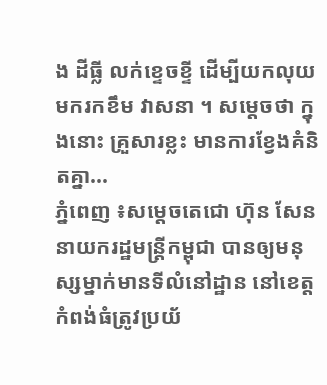ង ដីធ្លី លក់ខ្ទេចខ្ទី ដើម្បីយកលុយមករកខឹម វាសនា ។ សម្តេចថា ក្នុងនោះ គ្រួសារខ្លះ មានការខ្វែងគំនិតគ្នា...
ភ្នំពេញ ៖សម្តេចតេជោ ហ៊ុន សែន នាយករដ្ឋមន្រ្តីកម្ពុជា បានឲ្យមនុស្សម្នាក់មានទីលំនៅដ្ឋាន នៅខេត្តកំពង់ធំត្រូវប្រយ័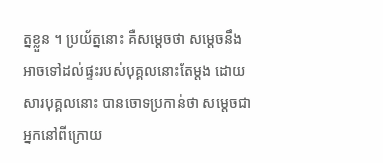ត្នខ្លួន ។ ប្រយ័ត្ននោះ គឺសម្តេចថា សម្តេចនឹងអាចទៅដល់ផ្ទះរបស់បុគ្គលនោះតែម្តង ដោយសារបុគ្គលនោះ បានចោទប្រកាន់ថា សម្តេចជាអ្នកនៅពីក្រោយ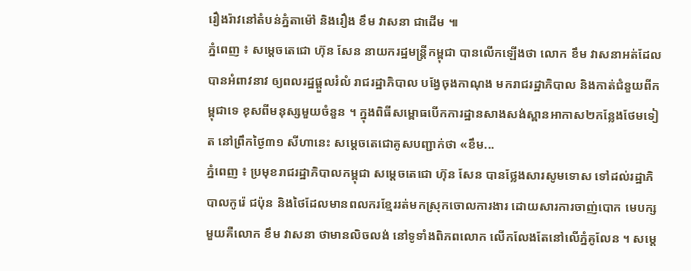រឿងរ៉ាវនៅតំបន់ភ្នំតាម៉ៅ និងរឿង ខឹម វាសនា ជាដើម ៕
ភ្នំពេញ ៖ សម្តេចតេជោ ហ៊ុន សែន នាយករដ្ឋមន្រ្តីកម្ពុជា បានលើកឡើងថា លោក ខឹម វាសនាអត់ដែលបានអំពាវនាវ ឲ្យពលរដ្ឋផ្តួលរំលំ រាជរដ្ឋាភិបាល បង្វែចុងកាណុង មករាជរដ្ឋាភិបាល និងកាត់ជំនួយពីកម្ពុជាទេ ខុសពីមនុស្សមួយចំនួន ។ ក្នុងពិធីសម្ពោធបើកការដ្ឋានសាងសង់ស្ពានអាកាស២កន្លែងថែមទៀត នៅព្រឹកថ្ងៃ៣១ សីហានេះ សម្ដេចតេជោគូសបញ្ជាក់ថា «ខឹម...
ភ្នំពេញ ៖ ប្រមុខរាជរដ្ឋាភិបាលកម្ពុជា សម្តេចតេជោ ហ៊ុន សែន បានថ្លែងសារសូមទោស ទៅដល់រដ្ឋាភិបាលកូរ៉េ ជប៉ុន និងថៃដែលមានពលករខ្មែររត់មកស្រុកចោលការងារ ដោយសារការចាញ់បោក មេបក្សមួយគឺលោក ខឹម វាសនា ថាមានលិចលង់ នៅទូទាំងពិភពលោក លើកលែងតែនៅលើភ្នំគូលែន ។ សម្តេ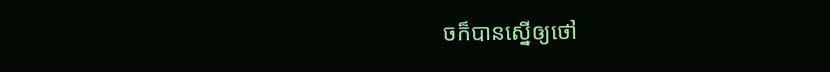ចក៏បានស្នើឲ្យថៅ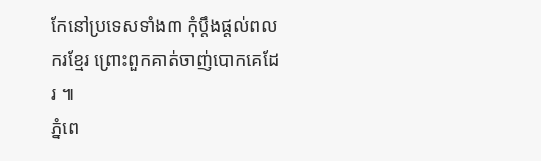កែនៅប្រទេសទាំង៣ កុំប្តឹងផ្តល់ពលករខ្មែរ ព្រោះពួកគាត់ចាញ់បោកគេដែរ ៕
ភ្នំពេ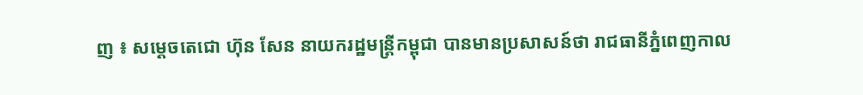ញ ៖ សម្តេចតេជោ ហ៊ុន សែន នាយករដ្ឋមន្រ្តីកម្ពុជា បានមានប្រសាសន៍ថា រាជធានីភ្នំពេញកាល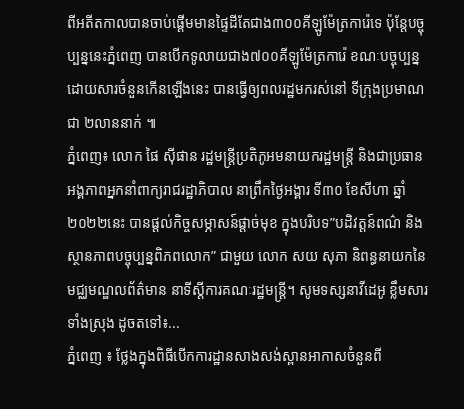ពីអតីតកាលបានចាប់ផ្តើមមានផ្ទៃដីតែជាង៣០០គីឡូម៉ែត្រការ៉េទេ ប៉ុន្តែបច្ចុប្បន្ននេះភ្នំពេញ បានបើកទូលាយជាង៧០០គីឡូម៉ែត្រការ៉េ ខណៈបច្ចុប្បន្ន ដោយសារចំនួនកើនឡើងនេះ បានធ្វើឲ្យពលរដ្ឋមករស់នៅ ទីក្រុងប្រមាណជា ២លាននាក់ ៕
ភ្នំពេញ៖ លោក ផៃ ស៊ីផាន រដ្ឋមន្ត្រីប្រតិភូអមនាយករដ្ឋមន្ត្រី និងជាប្រធានអង្គភាពអ្នកនាំពាក្យរាជរដ្ឋាភិបាល នាព្រឹកថ្ងៃអង្គារ ទី៣០ ខែសីហា ឆ្នាំ២០២២នេះ បានផ្តល់កិច្ចសម្ភាសន៍ផ្តាច់មុខ ក្នុងបរិបទ”បដិវត្តន៍ពណ៌ និងស្ថានភាពបច្ចុប្បន្នពិភពលោក” ជាមួយ លោក សយ សុភា និពន្ធនាយកនៃមជ្ឈមណ្ឌលព័ត៌មាន នាទីស្តីការគណៈរដ្ឋមន្រ្តី។ សូមទស្សនាវីដេអូ ខ្លឹមសារទាំងស្រុង ដូចតទៅ៖...
ភ្នំពេញ ៖ ថ្លែងក្នុងពិធីបើកការដ្ឋានសាងសង់ស្ពានអាកាសចំនួនពី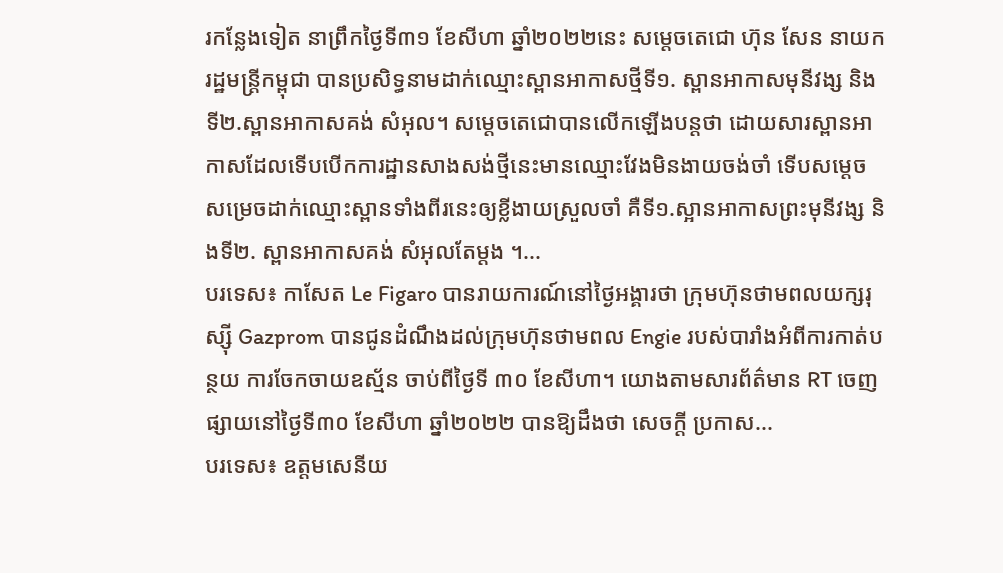រកន្លែងទៀត នាព្រឹកថ្ងៃទី៣១ ខែសីហា ឆ្នាំ២០២២នេះ សម្តេចតេជោ ហ៊ុន សែន នាយករដ្ឋមន្រ្តីកម្ពុជា បានប្រសិទ្ធនាមដាក់ឈ្មោះស្ពានអាកាសថ្មីទី១. ស្ពានអាកាសមុនីវង្ស និងទី២.ស្ពានអាកាសគង់ សំអុល។ សម្តេចតេជោបានលើកឡើងបន្តថា ដោយសារស្ពានអាកាសដែលទើបបើកការដ្ឋានសាងសង់ថ្មីនេះមានឈ្មោះវែងមិនងាយចង់ចាំ ទើបសម្តេចសម្រេចដាក់ឈ្មោះស្ពានទាំងពីរនេះឲ្យខ្លីងាយស្រួលចាំ គឺទី១.ស្អានអាកាសព្រះមុនីវង្ស និងទី២. ស្ពានអាកាសគង់ សំអុលតែម្តង ។...
បរទេស៖ កាសែត Le Figaro បានរាយការណ៍នៅថ្ងៃអង្គារថា ក្រុមហ៊ុនថាមពលយក្សរុស្ស៊ី Gazprom បានជូនដំណឹងដល់ក្រុមហ៊ុនថាមពល Engie របស់បារាំងអំពីការកាត់បន្ថយ ការចែកចាយឧស្ម័ន ចាប់ពីថ្ងៃទី ៣០ ខែសីហា។ យោងតាមសារព័ត៌មាន RT ចេញផ្សាយនៅថ្ងៃទី៣០ ខែសីហា ឆ្នាំ២០២២ បានឱ្យដឹងថា សេចក្តី ប្រកាស...
បរទេស៖ ឧត្តមសេនីយ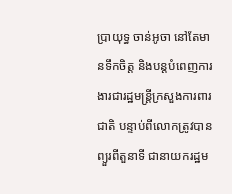ប្រាយុទ្ធ ចាន់អូចា នៅតែមានទឹកចិត្ត និងបន្តបំពេញការងារជារដ្ឋមន្ត្រីក្រសួងការពារជាតិ បន្ទាប់ពីលោកត្រូវបានព្យួរពីតួនាទី ជានាយករដ្ឋម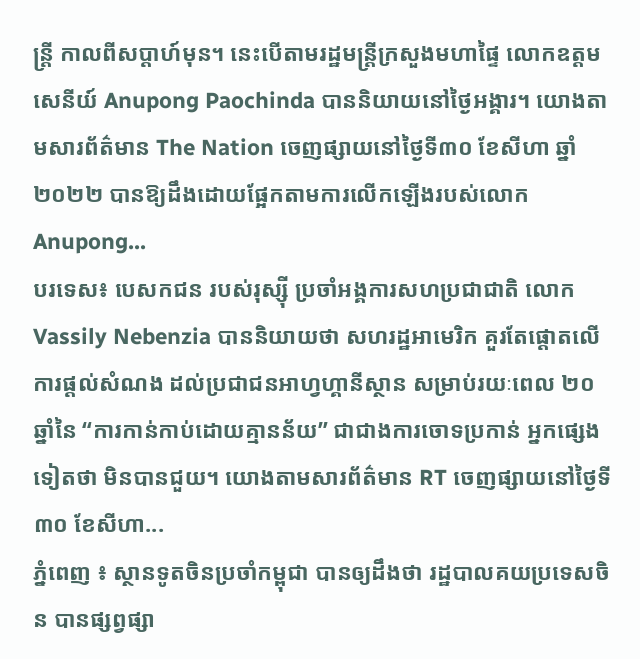ន្ត្រី កាលពីសប្តាហ៍មុន។ នេះបើតាមរដ្ឋមន្ត្រីក្រសួងមហាផ្ទៃ លោកឧត្តមសេនីយ៍ Anupong Paochinda បាននិយាយនៅថ្ងៃអង្គារ។ យោងតាមសារព័ត៌មាន The Nation ចេញផ្សាយនៅថ្ងៃទី៣០ ខែសីហា ឆ្នាំ២០២២ បានឱ្យដឹងដោយផ្អែកតាមការលើកឡើងរបស់លោក Anupong...
បរទេស៖ បេសកជន របស់រុស្ស៊ី ប្រចាំអង្គការសហប្រជាជាតិ លោក Vassily Nebenzia បាននិយាយថា សហរដ្ឋអាមេរិក គួរតែផ្តោតលើការផ្តល់សំណង ដល់ប្រជាជនអាហ្វហ្គានីស្ថាន សម្រាប់រយៈពេល ២០ ឆ្នាំនៃ “ការកាន់កាប់ដោយគ្មានន័យ” ជាជាងការចោទប្រកាន់ អ្នកផ្សេងទៀតថា មិនបានជួយ។ យោងតាមសារព័ត៌មាន RT ចេញផ្សាយនៅថ្ងៃទី៣០ ខែសីហា...
ភ្នំពេញ ៖ ស្ថានទូតចិនប្រចាំកម្ពុជា បានឲ្យដឹងថា រដ្ឋបាលគយប្រទេសចិន បានផ្សព្វផ្សា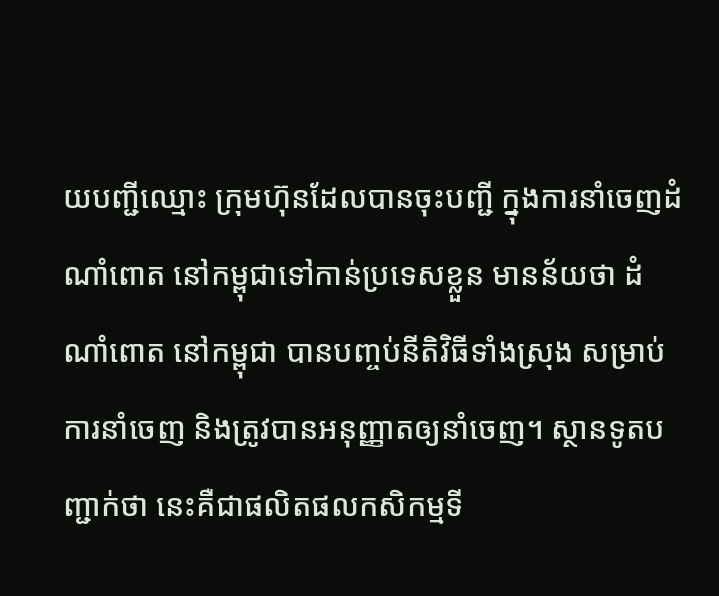យបញ្ជីឈ្មោះ ក្រុមហ៊ុនដែលបានចុះបញ្ជី ក្នុងការនាំចេញដំណាំពោត នៅកម្ពុជាទៅកាន់ប្រទេសខ្លួន មានន័យថា ដំណាំពោត នៅកម្ពុជា បានបញ្ចប់នីតិវិធីទាំងស្រុង សម្រាប់ការនាំចេញ និងត្រូវបានអនុញ្ញាតឲ្យនាំចេញ។ ស្ថានទូតបញ្ជាក់ថា នេះគឺជាផលិតផលកសិកម្មទី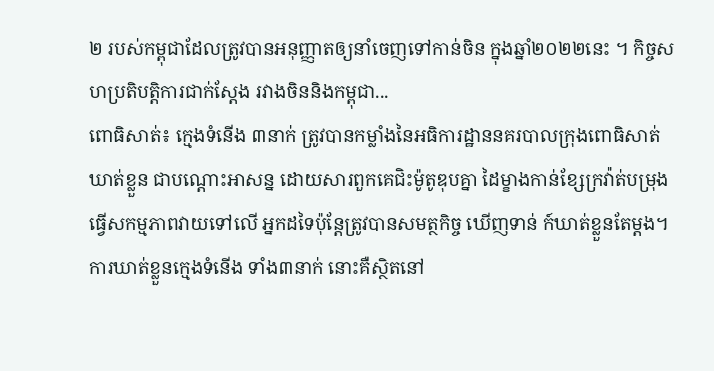២ របស់កម្ពុជាដែលត្រូវបានអនុញ្ញាតឲ្យនាំចេញទៅកាន់ចិន ក្នុងឆ្នាំ២០២២នេះ ។ កិច្ចសហប្រតិបត្តិការជាក់ស្តែង រវាងចិននិងកម្ពុជា...
ពោធិសាត់៖ ក្មេងទំនើង ៣នាក់ ត្រូវបានកម្លាំងនៃអធិការដ្ឋាននគរបាលក្រុងពោធិសាត់ ឃាត់ខ្លួន ជាបណ្តោះអាសន្ន ដោយសារពួកគេជិះម៉ូតូឌុបគ្នា ដៃម្ខាងកាន់ខ្សែក្រវ៉ាត់បម្រុង ធ្វើសកម្មភាពវាយទៅលើ អ្នកដទៃប៉ុន្តែត្រូវបានសមត្ថកិច្ច ឃើញទាន់ ក៍ឃាត់ខ្លួនតែម្តង។ ការឃាត់ខ្លួនក្មេងទំនើង ទាំង៣នាក់ នោះគឺស្ថិតនៅ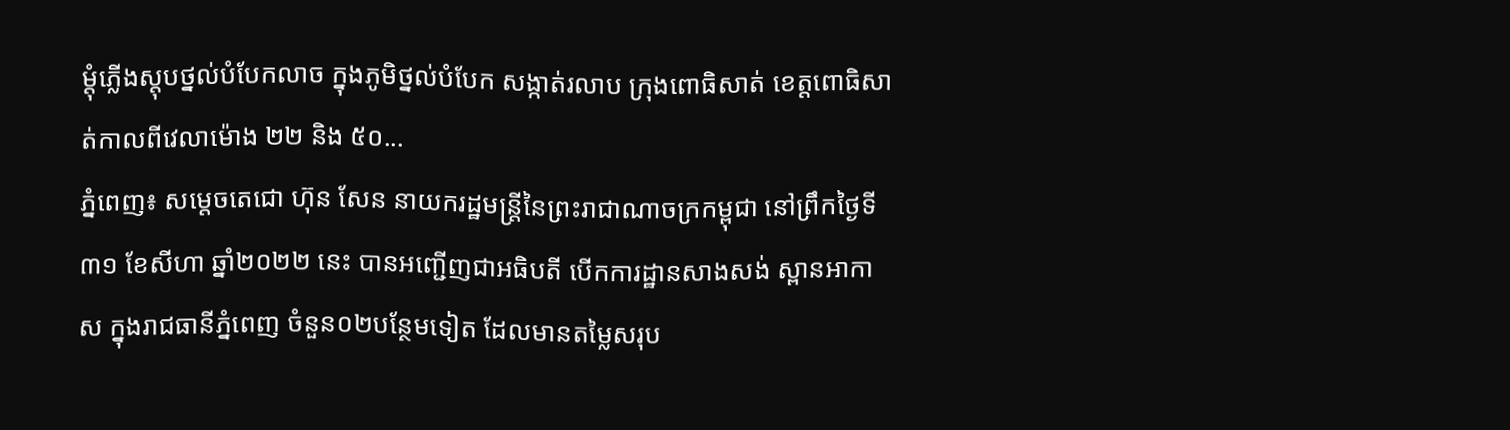ម្តុំភ្លើងស្តុបថ្នល់បំបែកលាច ក្នុងភូមិថ្នល់បំបែក សង្កាត់រលាប ក្រុងពោធិសាត់ ខេត្តពោធិសាត់កាលពីវេលាម៉ោង ២២ និង ៥០...
ភ្នំពេញ៖ សម្តេចតេជោ ហ៊ុន សែន នាយករដ្ឋមន្ត្រីនៃព្រះរាជាណាចក្រកម្ពុជា នៅព្រឹកថ្ងៃទី៣១ ខែសីហា ឆ្នាំ២០២២ នេះ បានអញ្ជើញជាអធិបតី បើកការដ្ឋានសាងសង់ ស្ពានអាកាស ក្នុងរាជធានីភ្នំពេញ ចំនួន០២បន្ថែមទៀត ដែលមានតម្លៃសរុប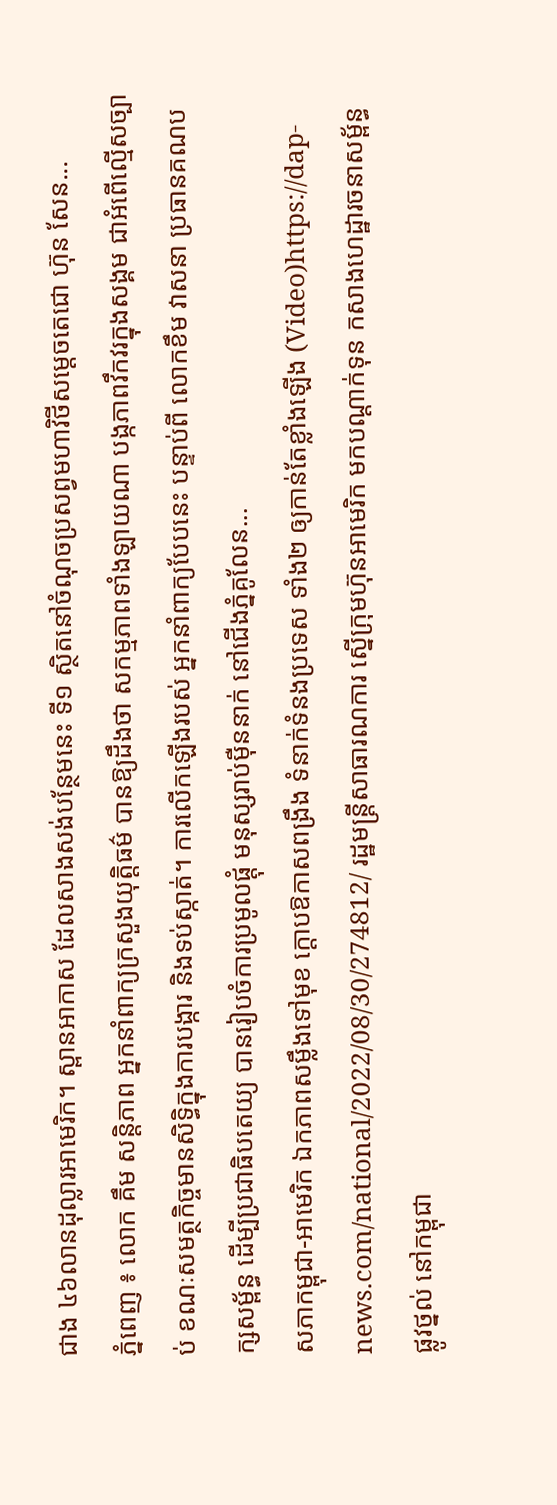ជាង ៤៦លានដុល្លារអាមេរិក។ ស្ពានអាកាស ដែលសាងសង់បន្ថែមនេះ ទី១ ស្ថិតនៅចំណុចប្រសព្វមហាវិថីសម្តេចតេជោ ហ៊ុន សែន...
ភ្នំពេញ ៖ លោក គឹម សន្តិភាព អ្នកនាំពាក្យក្រសួងយុត្តិធម៌ បានឱ្យដឹងថា សកម្មភាពទាំងឡាយណា បង្កភាពវឹកវរក្នុងសង្គម ជាអំពើល្មើសច្បាប់ ខណៈសមត្ថកិច្ចមានសិទ្ធិក្នុងការបង្ការ និងទប់ស្កាត់។ ការលេីកឡេីងរបស់ អ្នកនាំពាក្យបែបនេះ បន្ទាប់ពី លោកខឹម វាសនា ប្រធានគណបក្សសម្ព័ន្ធ ដើម្បីប្រជាធិបតេយ្យ បានរៀបចំការប្រមូលផ្ដុំ មនុស្សរាប់ម៉ឺននាក់ នៅជើងភ្នំគូលែន...
សភាកម្ពុជា-អាមេរិក ឯកភាពសម្លឹងទៅមុខ ក្តោបឱកាសពង្រឹង ទំនាក់ទំនងប្រទេស ទាំង២ ឲ្យកាន់តែខ្លាំងឡើង (Video)https://dap-news.com/national/2022/08/30/274812/ រដ្ឋមន្ដ្រីសាធារណការ ស្នើក្រុមហ៊ុនអាមេរិក មកបណ្ដាក់ទុន កសាងហេដ្ឋារចនាសម្ព័ន្ធ ផ្លូវថ្នល់ នៅកម្ពុជា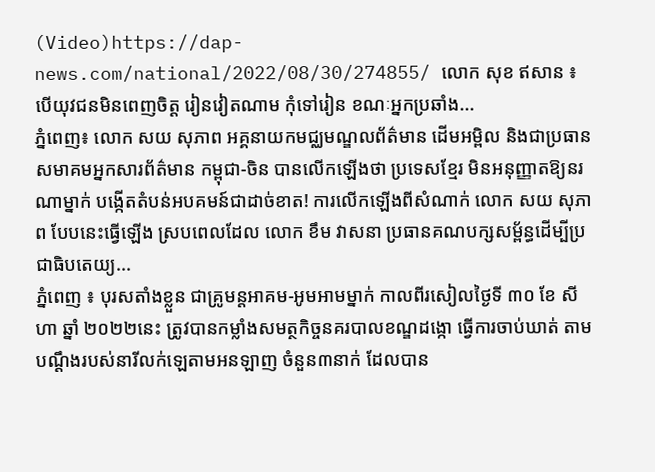(Video)https://dap-news.com/national/2022/08/30/274855/ លោក សុខ ឥសាន ៖ បើយុវជនមិនពេញចិត្ត រៀនវៀតណាម កុំទៅរៀន ខណៈអ្នកប្រឆាំង...
ភ្នំពេញ៖ លោក សយ សុភាព អគ្គនាយកមជ្ឈមណ្ឌលព័ត៌មាន ដើមអម្ពិល និងជាប្រធានសមាគមអ្នកសារព័ត៌មាន កម្ពុជា-ចិន បានលើកឡើងថា ប្រទេសខ្មែរ មិនអនុញ្ញាតឱ្យនរណាម្នាក់ បង្កើតតំបន់អបគមន៍ជាដាច់ខាត! ការលើកឡើងពីសំណាក់ លោក សយ សុភាព បែបនេះធ្វើឡើង ស្របពេលដែល លោក ខឹម វាសនា ប្រធានគណបក្សសម្ព័ន្ធដើម្បីប្រជាធិបតេយ្យ...
ភ្នំពេញ ៖ បុរសតាំងខ្លួន ជាគ្រូមន្តអាគម-អូមអាមម្នាក់ កាលពីរសៀលថ្ងៃទី ៣០ ខែ សីហា ឆ្នាំ ២០២២នេះ ត្រូវបានកម្លាំងសមត្ថកិច្ចនគរបាលខណ្ឌដង្កោ ធ្វើការចាប់ឃាត់ តាមបណ្តឹងរបស់នារីលក់ឡេតាមអនឡាញ ចំនួន៣នាក់ ដែលបាន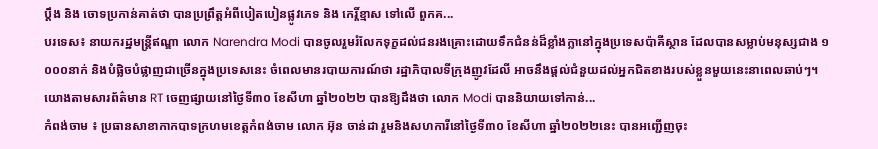ប្តឹង និង ចោទប្រកាន់គាត់ថា បានប្រព្រឹត្តអំពីបៀតបៀនផ្លូវភេទ និង កេរ្តិ៍ខ្មាស ទៅលើ ពួកគ...
បរទេស៖ នាយករដ្ឋមន្ត្រីឥណ្ឌា លោក Narendra Modi បានចូលរួមរំលែកទុក្ខដល់ជនរងគ្រោះដោយទឹកជំនន់ដ៏ខ្លាំងក្លានៅក្នុងប្រទេសប៉ាគីស្ថាន ដែលបានសម្លាប់មនុស្សជាង ១ ០០០នាក់ និងបំផ្លិចបំផ្លាញជាច្រើនក្នុងប្រទេសនេះ ចំពេលមានរបាយការណ៍ថា រដ្ឋាភិបាលទីក្រុងញូវដែលី អាចនឹងផ្តល់ជំនួយដល់អ្នកជិតខាងរបស់ខ្លួនមួយនេះនាពេលឆាប់ៗ។ យោងតាមសារព័ត៌មាន RT ចេញផ្សាយនៅថ្ងៃទី៣០ ខែសីហា ឆ្នាំ២០២២ បានឱ្យដឹងថា លោក Modi បាននិយាយទៅកាន់...
កំពង់ចាម ៖ ប្រធានសាខាកាកបាទក្រហមខេត្តកំពង់ចាម លោក អ៊ុន ចាន់ដា រួមនិងសហការីនៅថ្ងៃទី៣០ ខែសីហា ឆ្នាំ២០២២នេះ បានអញ្ជើញចុះ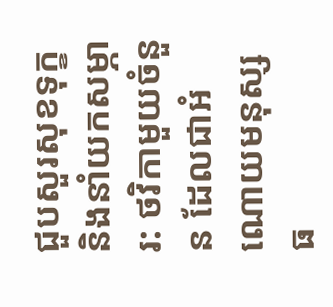ជួបសួរសុខទុក្ខ និងនាំយកសម្ភារ: ថវិកាមួយចំនួន ដែលជាអំណោយមនុស្សធ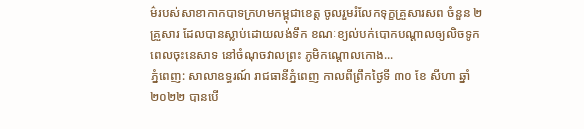ម៌របស់សាខាកាកបាទក្រហមកម្ពុជាខេត្ត ចូលរួមរំលែកទុក្ខគ្រួសារសព ចំនួន ២ គ្រួសារ ដែលបានស្លាប់ដោយលង់ទឹក ខណៈខ្យល់បក់បោកបណ្តាលឲ្យលិចទូក ពេលចុះនេសាទ នៅចំណុចវាលព្រះ ភូមិកណ្តោលកោង...
ភ្នំពេញ: សាលាឧទ្ធរណ៍ រាជធានីភ្នំពេញ កាលពីព្រឹកថ្ងៃទី ៣០ ខែ សីហា ឆ្នាំ ២០២២ បានបើ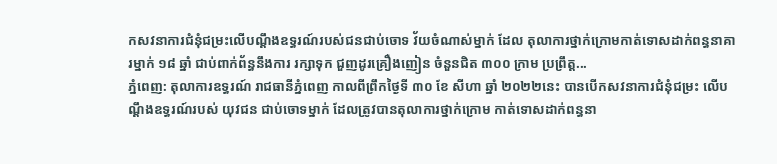កសវនាការជំនុំជម្រះលើបណ្ដឹងឧទ្ធរណ៍របស់ជនជាប់ចោទ វ័យចំណាស់ម្នាក់ ដែល តុលាការថ្នាក់ក្រោមកាត់ទោសដាក់ពន្ធនាគារម្នាក់ ១៨ ឆ្នាំ ជាប់ពាក់ព័ន្ធនឹងការ រក្សាទុក ជួញដូរគ្រឿងញៀន ចំនួនជិត ៣០០ ក្រាម ប្រព្រឹត្ត...
ភ្នំពេញ: តុលាការឧទ្ធរណ៍ រាជធានីភ្នំពេញ កាលពីព្រឹកថ្ងៃទី ៣០ ខែ សីហា ឆ្នាំ ២០២២នេះ បានបើកសវនាការជំនុំជម្រះ លើបណ្ដឹងឧទ្ធរណ៍របស់ យុវជន ជាប់ចោទម្នាក់ ដែលត្រូវបានតុលាការថ្នាក់ក្រោម កាត់ទោសដាក់ពន្ធនា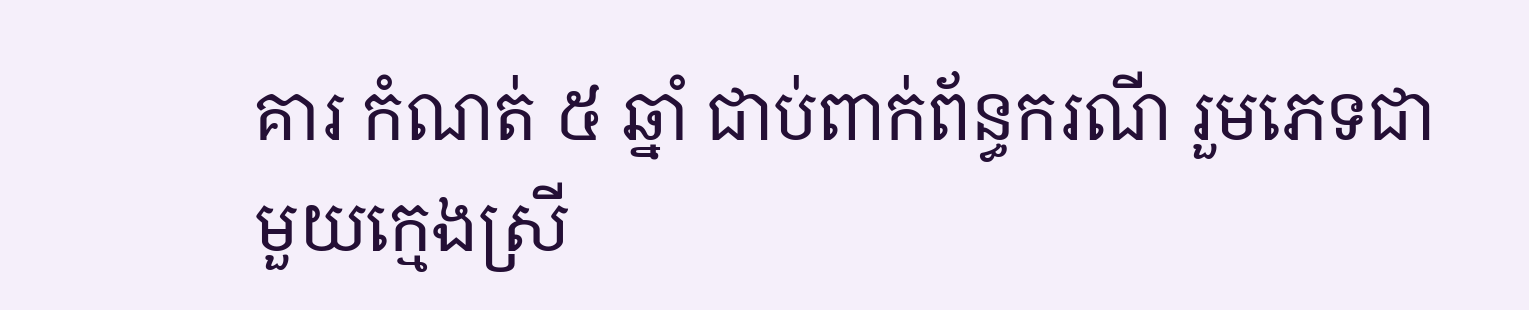គារ កំណត់ ៥ ឆ្នាំ ជាប់ពាក់ព័ន្ធករណី រួមភេទជាមួយក្មេងស្រី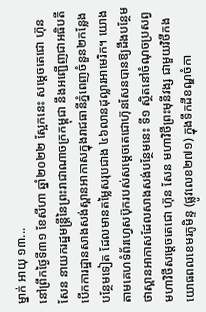ម្នាក់ អាយុ ១៣...
នៅព្រឹកថ្ងៃទី៣១ ខែសីហា ឆ្នាំ២០២២ ស្អែកនេះ សម្តេចតេជោ ហ៊ុន សែន នាយករដ្ឋមន្ត្រីនៃព្រះរាជាណាចក្រកម្ពុជា នឹងអញ្ជើញជាអធិបតីបើកការដ្ឋានសាងសង់ស្ពានអាកាសក្នុងរាជធានីភ្នំពេញចំនួន២កន្លែងបន្ថែមទៀត ដែលមានតម្លៃសរុបជាង ៤៦លានដុល្លារអាមេរិក។ យោងតាមគេហទំព័រហ្វេសប៊ុករបស់សម្ដេចតេជោហ៊ុនសែនបានឱ្យដឹងបន្ថែមថាស្ពានអាកាសដែលសាងសង់បន្ថែមនេះ ទី១ ស្ថិតនៅចំណុចប្រសព្វមហាវិថីសម្តេចតេជោ ហ៊ុន សែន មហាវិថីព្រះមុនីវង្ស ជាមួយវិថីកងយោធពលខេមរភូមិន្ទ (ផ្លូវលេខ២៧១) ក្នុងទឹកដីខណ្ឌចំកា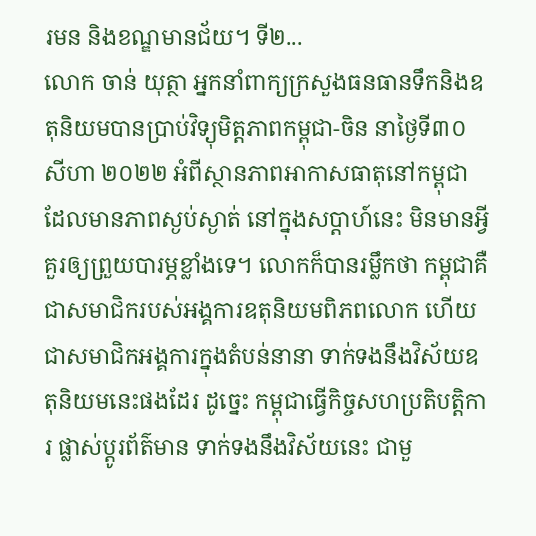រមន និងខណ្ឌមានជ័យ។ ទី២...
លោក ចាន់ យុត្ថា អ្នកនាំពាក្យក្រសួងធនធានទឹកនិងឧតុនិយមបានប្រាប់វិទ្យុមិត្តភាពកម្ពុជា-ចិន នាថ្ងៃទី៣០ សីហា ២០២២ អំពីស្ថានភាពអាកាសធាតុនៅកម្ពុជា ដែលមានភាពស្ងប់ស្ងាត់ នៅក្នុងសប្តាហ៍នេះ មិនមានអ្វីគួរឲ្យព្រួយបារម្ភខ្លាំងទេ។ លោកក៏បានរម្លឹកថា កម្ពុជាគឺជាសមាជិករបស់អង្គការឧតុនិយមពិភពលោក ហើយជាសមាជិកអង្គការក្នុងតំបន់នានា ទាក់ទងនឹងវិស័យឧតុនិយមនេះផងដែរ ដូច្នេះ កម្ពុជាធ្វើកិច្ចសហប្រតិបត្តិការ ផ្លាស់ប្តូរព័ត៌មាន ទាក់ទងនឹងវិស័យនេះ ជាមួ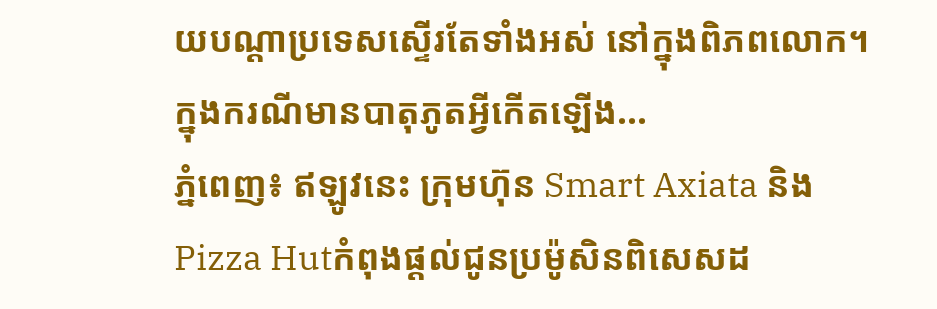យបណ្តាប្រទេសស្ទើរតែទាំងអស់ នៅក្នុងពិភពលោក។ ក្នុងករណីមានបាតុភូតអ្វីកើតឡើង...
ភ្នំពេញ៖ ឥឡូវនេះ ក្រុមហ៊ុន Smart Axiata និង Pizza Hutកំពុងផ្តល់ជូនប្រម៉ូសិនពិសេសដ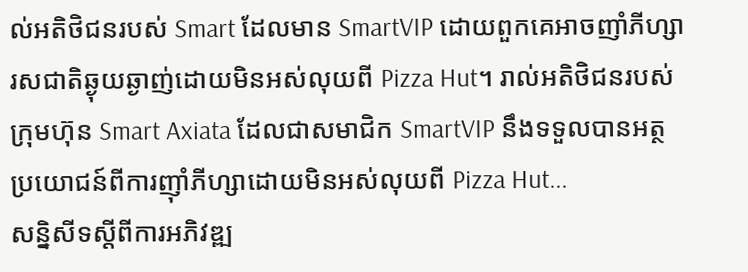ល់អតិថិជនរបស់ Smart ដែលមាន SmartVIP ដោយពួកគេអាចញាំភីហ្សារសជាតិឆ្ងុយឆ្ងាញ់ដោយមិនអស់លុយពី Pizza Hut។ រាល់អតិថិជនរបស់ក្រុមហ៊ុន Smart Axiata ដែលជាសមាជិក SmartVIP នឹងទទួលបានអត្ថប្រយោជន៍ពីការញ៉ាំភីហ្សាដោយមិនអស់លុយពី Pizza Hut...
សន្និសីទស្តីពីការអភិវឌ្ឍ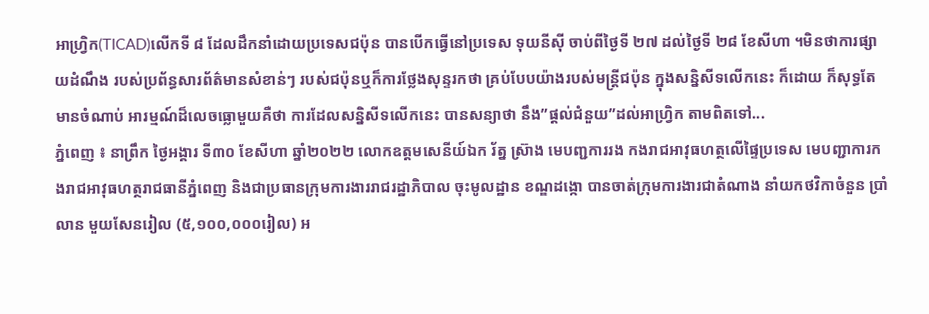អាហ្រ្វិក(TICAD)លើកទី ៨ ដែលដឹកនាំដោយប្រទេសជប៉ុន បានបើកធ្វើនៅប្រទេស ទុយនីស៊ី ចាប់ពីថ្ងៃទី ២៧ ដល់ថ្ងៃទី ២៨ ខែសីហា ។មិនថាការផ្សាយដំណឹង របស់ប្រព័ន្ធសារព័ត៌មានសំខាន់ៗ របស់ជប៉ុនឬក៏ការថ្លែងសុន្ទរកថា គ្រប់បែបយ៉ាងរបស់មន្ត្រីជប៉ុន ក្នុងសន្និសីទលើកនេះ ក៏ដោយ ក៏សុទ្ធតែមានចំណាប់ អារម្មណ៍ដ៏លេចធ្លោមួយគឺថា ការដែលសន្និសីទលើកនេះ បានសន្យាថា នឹង”ផ្តល់ជំនួយ”ដល់អាហ្វ្រិក តាមពិតទៅ...
ភ្នំពេញ ៖ នាព្រឹក ថ្ងៃអង្គារ ទី៣០ ខែសីហា ឆ្នាំ២០២២ លោកឧត្តមសេនីយ៍ឯក រ័ត្ន ស្រ៊ាង មេបញ្ជការរង កងរាជអាវុធហត្ថលើផ្ទៃប្រទេស មេបញ្ជាការកងរាជអាវុធហត្ថរាជធានីភ្នំពេញ និងជាប្រធានក្រុមការងាររាជរដ្ឋាភិបាល ចុះមូលដ្ឋាន ខណ្ឌដង្កោ បានចាត់ក្រុមការងារជាតំណាង នាំយកថវិកាចំនួន ប្រាំលាន មួយសែនរៀល (៥,១០០,០០០រៀល) អ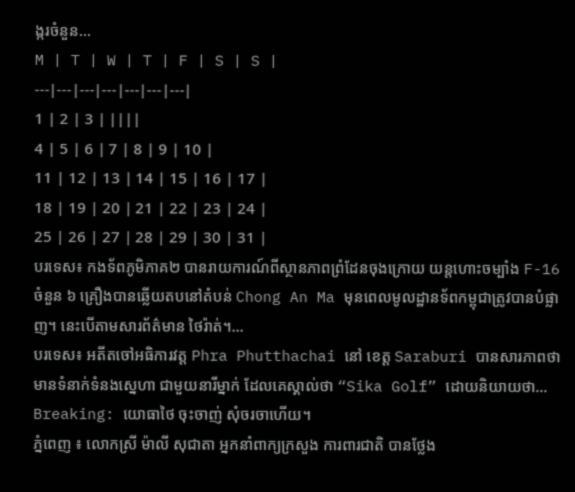ង្ករចំនួន...
M | T | W | T | F | S | S |
---|---|---|---|---|---|---|
1 | 2 | 3 | ||||
4 | 5 | 6 | 7 | 8 | 9 | 10 |
11 | 12 | 13 | 14 | 15 | 16 | 17 |
18 | 19 | 20 | 21 | 22 | 23 | 24 |
25 | 26 | 27 | 28 | 29 | 30 | 31 |
បរទេស៖ កងទ័ពភូមិភាគ២ បានរាយការណ៍ពីស្ថានភាពព្រំដែនចុងក្រោយ យន្តហោះចម្បាំង F-16 ចំនួន ៦ គ្រឿងបានឆ្លើយតបនៅតំបន់ Chong An Ma មុនពេលមូលដ្ឋានទ័ពកម្ពុជាត្រូវបានបំផ្លាញ។ នេះបើតាមសារព័ត៌មាន ថៃរ៉ាត់។...
បរទេស៖ អតីតចៅអធិការវត្ត Phra Phutthachai នៅ ខេត្ត Saraburi បានសារភាពថា មានទំនាក់ទំនងស្នេហា ជាមួយនារីម្នាក់ ដែលគេស្គាល់ថា “Sika Golf” ដោយនិយាយថា...
Breaking: យោធាថៃ ចុះចាញ់ សុំចរចាហើយ។
ភ្នំពេញ ៖ លោកស្រី ម៉ាលី សុជាតា អ្នកនាំពាក្យក្រសួង ការពារជាតិ បានថ្លែង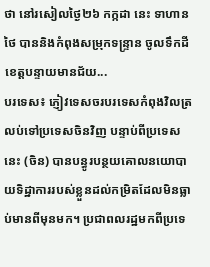ថា នៅរសៀលថ្ងៃ២៦ កក្កដា នេះ ទាហានថៃ បាននិងកំពុងសម្រុកទន្ទ្រាន ចូលទឹកដីខេត្តបន្ទាយមានជ័យ...
បរទេស៖ ភ្ញៀវទេសចរបរទេសកំពុងវិលត្រលប់ទៅប្រទេសចិនវិញ បន្ទាប់ពីប្រទេសនេះ (ចិន) បានបន្ធូរបន្ថយគោលនយោបាយទិដ្ឋាការរបស់ខ្លួនដល់កម្រិតដែលមិនធ្លាប់មានពីមុនមក។ ប្រជាពលរដ្ឋមកពីប្រទេ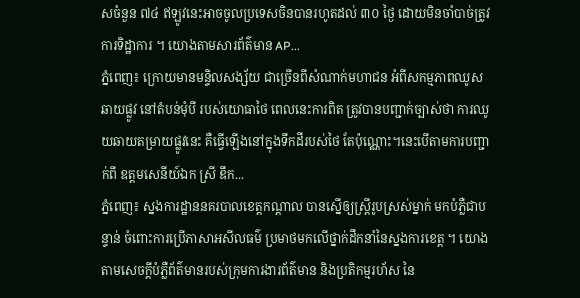សចំនួន ៧៤ ឥឡូវនេះអាចចូលប្រទេសចិនបានរហូតដល់ ៣០ ថ្ងៃ ដោយមិនចាំបាច់ត្រូវការទិដ្ឋាការ ។ យោងតាមសារព័ត៌មាន AP...
ភ្នំពេញ៖ ក្រោយមានមន្ទិលសង្ស័យ ជាច្រើនពីសំណាក់មហាជន អំពីសកម្មភាពឈូសឆាយផ្លូវ នៅតំបន់មុំបី របស់យោធាថៃ ពេលនេះការពិត ត្រូវបានបញ្ជាក់ច្បាស់ថា ការឈូយឆាយតម្រាយផ្លូវនេះ គឺធ្វើឡើងនៅក្នុងទឹកដីរបស់ថៃ តែប៉ុណ្ណោះ។នេះបើតាមការបញ្ជាក់ពី ឧត្តមសេនីយ៍ឯក ស្រី ឌឹក...
ភ្នំពេញ៖ ស្នងការដ្ឋាននគរបាលខេត្តកណ្តាល បានស្នើឲ្យស្រ្តីរូបស្រស់ម្នាក់ មកបំភ្លឺជាបន្ទាន់ ចំពោះការប្រើភាសាអសីលធម៌ ប្រមាថមកលើថ្នាក់ដឹកនាំនៃស្នងការខេត្ត ។ យោងតាមសេចក្តីបំភ្លឺព័ត៌មានរបស់ក្រុមការងារព័ត៌មាន និងប្រតិកម្មរហ័ស នៃ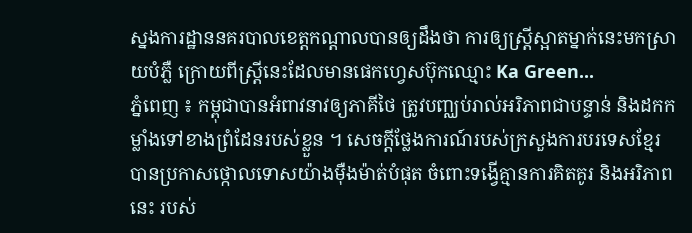ស្នងការដ្ឋាននគរបាលខេត្តកណ្តាលបានឲ្យដឹងថា ការឲ្យស្រ្តីស្អាតម្នាក់នេះមកស្រាយបំភ្លឺ ក្រោយពីស្រ្តីនេះដែលមានផេកហ្វេសប៊ុកឈ្មោះ Ka Green...
ភ្នំពេញ ៖ កម្ពុជាបានអំពាវនាវឲ្យភាគីថៃ ត្រូវបញ្ឈប់រាល់អរិភាពជាបន្ទាន់ និងដកកម្លាំងទៅខាងព្រំដែនរបស់ខ្លួន ។ សេចក្តីថ្លែងការណ៍របស់ក្រសួងការបរទេសខ្មែរ បានប្រកាសថ្កោលទោសយ៉ាងម៉ឺងម៉ាត់បំផុត ចំពោះទង្វើគ្មានការគិតគូរ និងអរិភាពនេះ របស់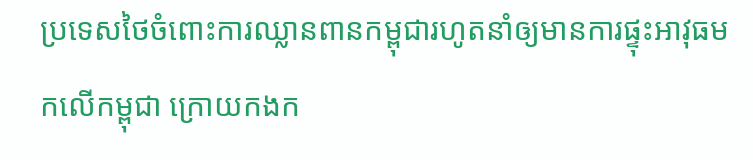ប្រទេសថៃចំពោះការឈ្លានពានកម្ពុជារហូតនាំឲ្យមានការផ្ទុះអាវុធមកលើកម្ពុជា ក្រោយកងក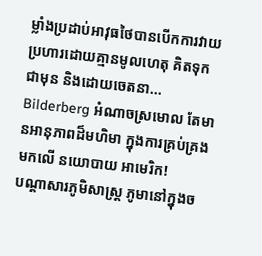ម្លាំងប្រដាប់អាវុធថៃបានបើកការវាយប្រហារដោយគ្មានមូលហេតុ គិតទុកជាមុន និងដោយចេតនា...
Bilderberg អំណាចស្រមោល តែមានអានុភាពដ៏មហិមា ក្នុងការគ្រប់គ្រងមកលើ នយោបាយ អាមេរិក!
បណ្ដាសារភូមិសាស្រ្ត ភូមានៅក្នុងច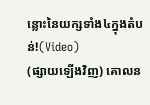ន្លោះនៃយក្សទាំង៤ក្នុងតំបន់!(Video)
(ផ្សាយឡើងវិញ) គោលន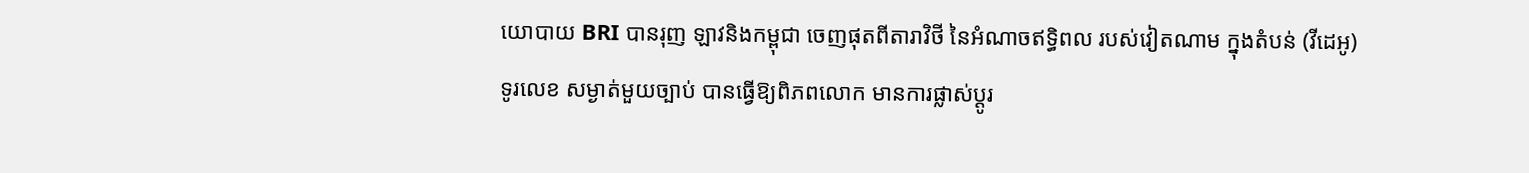យោបាយ BRI បានរុញ ឡាវនិងកម្ពុជា ចេញផុតពីតារាវិថី នៃអំណាចឥទ្ធិពល របស់វៀតណាម ក្នុងតំបន់ (វីដេអូ)
ទូរលេខ សម្ងាត់មួយច្បាប់ បានធ្វើឱ្យពិភពលោក មានការផ្លាស់ប្ដូរ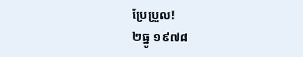ប្រែប្រួល!
២ធ្នូ ១៩៧៨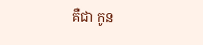គឺជា កូន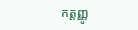កត្តញ្ញូ